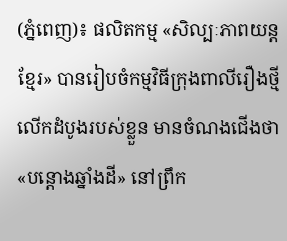(ភ្នំពេញ)៖ ផលិតកម្ម «សិល្បៈភាពយន្តខ្មែរ» បានរៀបចំកម្មវិធីក្រុងពាលីរឿងថ្មី លើកដំបូងរបស់ខ្លួន មានចំណងជើងថា «បន្តោងឆ្នាំងដី» នៅព្រឹក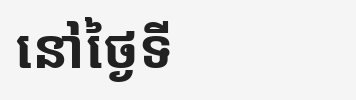នៅថ្ងៃទី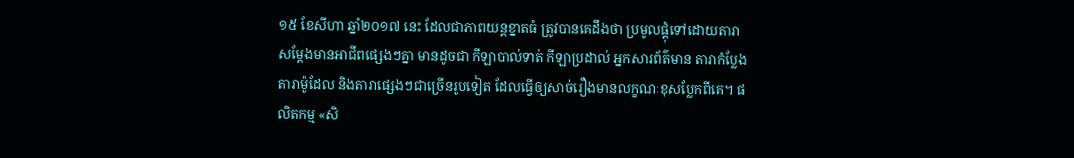១៥ ខែសីហា ឆ្នាំ២០១៧ នេះ ដែលជាភាពយន្តខ្នាតធំ ត្រូវបានគេដឹងថា ប្រមូលផ្ដុំទៅដោយតារាសម្ដែងមានអាជីពផ្សេងៗគ្នា មានដូចជា កីឡាបាល់ទាត់ កីឡាប្រដាល់ អ្នកសារព័ត៌មាន តារាកំប្លែង តារាម៉ូដែល និងតារាផ្សេងៗជាច្រើនរូបទៀត ដែលធ្វើឲ្យសាច់រឿងមានលក្ខណៈខុសប្លែកពីគេ។ ផលិតកម្ម «សិ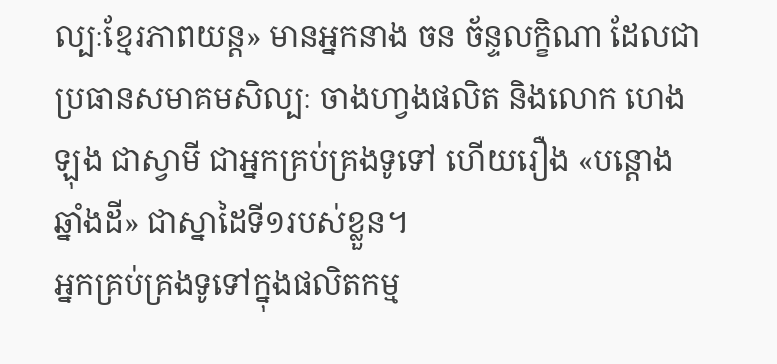ល្បៈខ្មែរភាពយន្ត» មានអ្នកនាង ចន ច័ន្ទលក្ខិណា ដែលជាប្រធានសមាគមសិល្បៈ ចាងហា្វងផលិត និងលោក ហេង ឡុង ជាស្វាមី ជាអ្នកគ្រប់គ្រងទូទៅ ហើយរឿង «បន្តោងឆ្នាំងដី» ជាស្នាដៃទី១របស់ខ្លួន។
អ្នកគ្រប់គ្រងទូទៅក្នុងផលិតកម្ម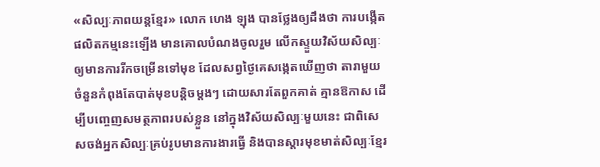«សិល្បៈភាពយន្តខ្មែរ» លោក ហេង ឡុង បានថ្លែងឲ្យដឹងថា ការបង្កើតផលិតកម្មនេះឡើង មានគោលបំណងចូលរួម លើកស្ទួយវិស័យសិល្បៈ ឲ្យមានការរីកចម្រើនទៅមុខ ដែលសព្វថ្ងៃគេសង្កេតឃើញថា តារាមួយចំនួនកំពុងតែបាត់មុខបន្តិចម្ដងៗ ដោយសារតែពួកគាត់ គ្មានឱកាស ដើម្បីបញ្ចេញសមត្ថភាពរបស់ខ្លួន នៅក្នុងវិស័យសិល្បៈមួយនេះ ជាពិសេសចង់អ្នកសិល្បៈគ្រប់រូបមានការងារធ្វើ និងបានស្ដារមុខមាត់សិល្បៈខ្មែរ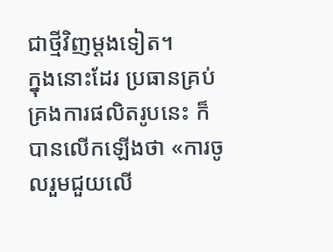ជាថ្មីវិញម្ដងទៀត។
ក្នុងនោះដែរ ប្រធានគ្រប់គ្រងការផលិតរូបនេះ ក៏បានលើកឡើងថា «ការចូលរួមជួយលើ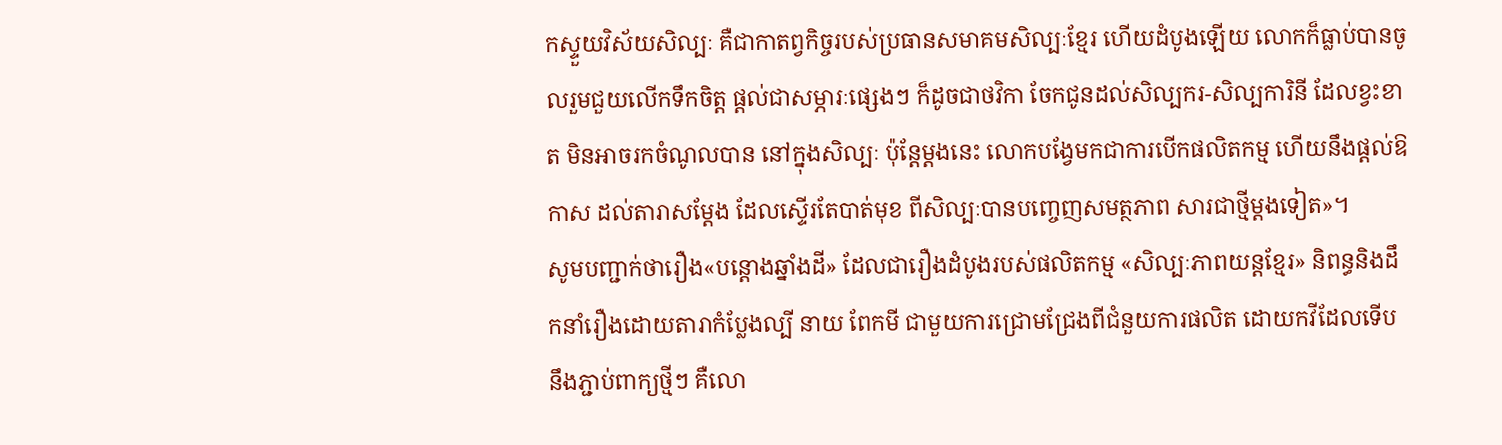កស្ទួយវិស័យសិល្បៈ គឺជាកាតព្វកិច្ចរបស់ប្រធានសមាគមសិល្បៈខ្មែរ ហើយដំបូងឡើយ លោកក៏ធ្លាប់បានចូលរួមជួយលើកទឹកចិត្ត ផ្ដល់ជាសម្ភារៈផ្សេងៗ ក៏ដូចជាថវិកា ចែកជូនដល់សិល្បករ-សិល្បការិនី ដែលខ្វះខាត មិនអាចរកចំណូលបាន នៅក្នុងសិល្បៈ ប៉ុន្តែម្ដងនេះ លោកបង្វែមកជាការបើកផលិតកម្ម ហើយនឹងផ្ដល់ឱកាស ដល់តារាសម្ដែង ដែលស្ទើរតែបាត់មុខ ពីសិល្បៈបានបញ្ចេញសមត្ថភាព សារជាថ្មីម្ដងទៀត»។
សូមបញ្ជាក់ថារឿង«បន្តោងឆ្នាំងដី» ដែលជារឿងដំបូងរបស់ផលិតកម្ម «សិល្បៈភាពយន្តខ្មែរ» និពន្ធនិងដឹកនាំរឿងដោយតារាកំប្លែងល្បី នាយ ពែកមី ជាមួយការជ្រោមជ្រែងពីជំនួយការផលិត ដោយកវីដែលទើបនឹងភ្ជាប់ពាក្យថ្មីៗ គឺលោ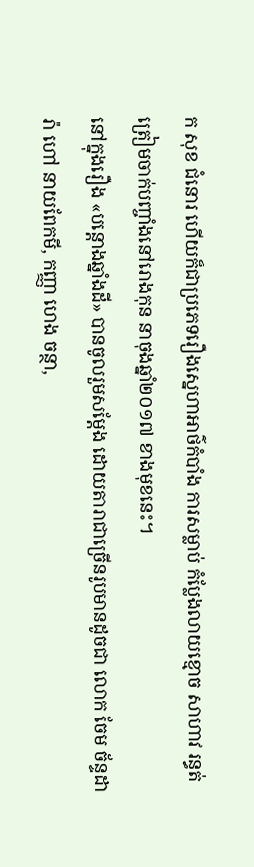ក សុខ ជំនោរ ហើយក៏ជាប្រភេទរឿងស្នេហាអាថ៌កំបាំង ការសម្លាប់ កំប្លែងលាយខ្មោច សាហាវ រន្ធត់ ត្រៀមចាក់បញ្ចាំងនៅរោងកុន នាចុងឆ្នាំ២០១៧ ខាងមុខនេះ។
នៅក្នុងរឿង «បន្តោងឆ្នាំងដី» បានចូលរួមសម្ដែង ដោយតារាជាច្រើនរូបមានដូចជា លោក ចែម ច័ន្ទដារ៉ា ហៅ នាយពែកមី, កញ្ញា ហេង ចន្ថា,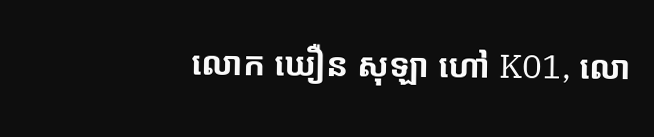លោក ឃឿន សុឡា ហៅ K01, លោ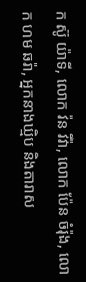ក ស៊ូ យ៉ាទី, លោក វ៉ន វីវ៉ា, លោក ប៉ែន ចំរ៉ុង, លោក ហម ឆរ៉ា, អ្នកនាងឃ្មិប និងតារាស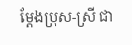ម្ដែងប្រុស-ស្រី ជា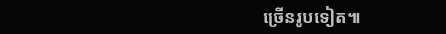ច្រើនរូបទៀត៕